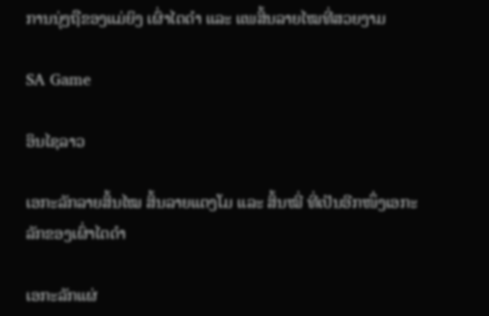ການນຸ່ງຖືຂອງແມ່ຍິງ ເຜົ່າໄຕດຳ ແລະ ແພສິ້ນລາຍໄໝທີ່ສວຍງາມ

SA Game

ອິນໄຊລາວ

ເອກະລັກລາຍສິ້ນໄໝ ສິ້ນລາຍແຕງໂມ ແລະ ສິ້ນໝີ່ ທີ່ເປັນອີກໜຶ່ງເອກະລັກຂອງເຜົ່າໄຕດຳ

ເອກະລັກແຜ່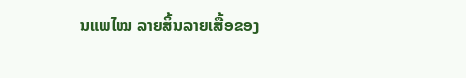ນແພໄໝ ລາຍສິ້ນລາຍເສື້ອຂອງ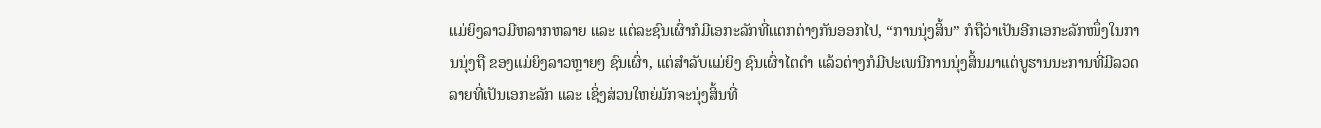ແມ່ຍິງລາວມີຫລາກຫລາຍ ແລະ ແຕ່ລະຊົນເຜົ່າກໍມີເອກະລັກທີ່ແຕກຕ່າງກັນອອກໄປ, “ການນຸ່ງສິ້ນ” ກໍຖືວ່າເປັນອີກເອກະລັກໜຶ່ງໃນການນຸ່ງຖື ຂອງແມ່ຍິງລາວຫຼາຍໆ ຊົນເຜົ່າ, ແຕ່ສຳລັບແມ່ຍິງ ຊົນເຜົ່າໄຕດຳ ແລ້ວຕ່າງກໍມີປະເພນີການນຸ່ງສິ້ນມາແຕ່ບູຮານນະການທີ່ມີລວດລາຍທີ່ເປັນເອກະລັກ ແລະ ເຊິ່ງສ່ວນໃຫຍ່ມັກຈະນຸ່ງສິ້ນທີ່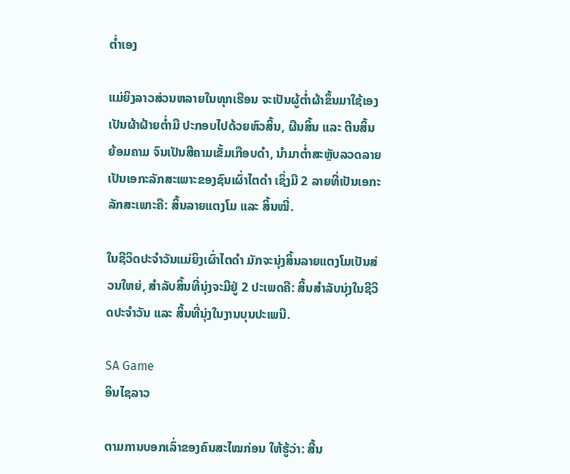ຕ່ຳເອງ

ແມ່ຍິງລາວສ່ວນຫລາຍໃນທຸກເຮືອນ ຈະເປັນຜູ້ຕ່ຳຜ້າຂຶ້ນມາໃຊ້ເອງ ເປັນຜ້າຝ້າຍຕ່ຳມື ປະກອບໄປດ້ວຍຫົວສິ້ນ, ຜືນສິ້ນ ແລະ ຕີນສິ້ນ ຍ້ອມຄາມ ຈົນເປັນສີຄາມເຂັ້ມເກືອບດຳ, ນຳມາຕໍ່າສະຫຼັບລວດລາຍ ເປັນເອກະລັກສະເພາະຂອງຊົນເຜົ່າໄຕດຳ ເຊິ່ງມີ 2 ລາຍທີ່ເປັນເອກະລັກສະເພາະຄື: ສິ້ນລາຍແຕງໂມ ແລະ ສິ້ນໝີ່.

ໃນຊີວິດປະຈຳວັນແມ່ຍິງເຜົ່າໄຕດຳ ມັກຈະນຸ່ງສິ້ນລາຍແຕງໂມເປັນສ່ວນໃຫຍ່, ສຳລັບສິ້ນທີ່ນຸ່ງຈະມີຢູ່ 2 ປະເພດຄື: ສິ້ນສຳລັບນຸ່ງໃນຊີວິດປະຈຳວັນ ແລະ ສິ້ນທີ່ນຸ່ງໃນງານບຸນປະເພນີ.

SA Game
ອິນໄຊລາວ

ຕາມການບອກເລົ່າຂອງຄົນສະໄໝກ່ອນ ໃຫ້ຮູ້ວ່າ: ສີ້ນ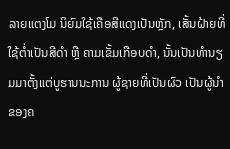ລາຍແຕງໂມ ນິຍົມໃຊ້ເຄືອສີແດງເປັນຫຼັກ, ເສັ້ນຝ້າຍທີ່ໃຊ້ຕ່ຳເປັນສີດຳ ຫຼື ຄາມເຂັ້ມເກືອບດຳ, ນັ້ນເປັນທຳນຽມມາຕັ້ງແຕ່ບູຮານນະການ ຜູ້ຊາຍທີ່ເປັນຜົວ ເປັນຜູ້ນຳຂອງຄ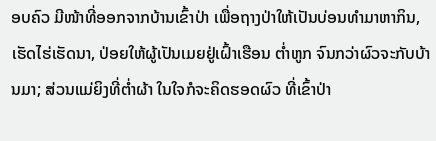ອບຄົວ ມີໜ້າທີ່ອອກຈາກບ້ານເຂົ້າປ່າ ເພື່ອຖາງປ່າໃຫ້ເປັນບ່ອນທຳມາຫາກິນ, ເຮັດໄຮ່ເຮັດນາ, ປ່ອຍໃຫ້ຜູ້ເປັນເມຍຢູ່ເຝົ້າເຮືອນ ຕ່ຳຫູກ ຈົນກວ່າຜົວຈະກັບບ້ານມາ; ສ່ວນແມ່ຍິງທີ່ຕ່ຳຜ້າ ໃນໃຈກໍຈະຄິດຮອດຜົວ ທີ່ເຂົ້າປ່າ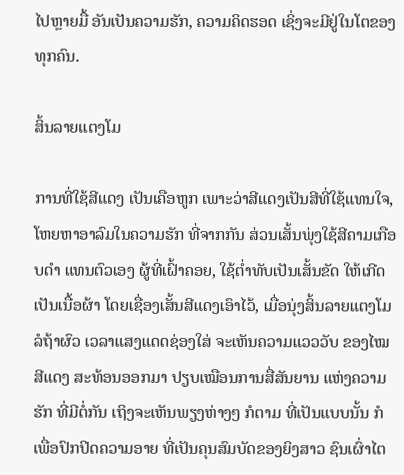ໄປຫຼາຍມື້ ອັນເປັນຄວາມຮັກ, ຄວາມຄິດຮອດ ເຊິ່ງຈະມີຢູ່ໃນໂຕຂອງທຸກຄົນ.

ສິ້ນລາຍແຕງໂມ

ການທີ່ໃຊ້ສີແດງ ເປັນເຄືອຫູກ ເພາະວ່າສີແດງເປັນສີທີ່ໃຊ້ແທນໃຈ, ໂຫຍຫາອາລົມໃນຄວາມຮັກ ທີ່ຈາກກັນ ສ່ວນເສັ້ນພຸ່ງໃຊ້ສີຄາມເກືອບດຳ ແທນຕົວເອງ ຜູ້ທີ່ເຝົ້າຄອຍ, ໃຊ້ຕ່ຳທັບເປັນເສັ້ນຂັດ ໃຫ້ເກີດເປັນເນື້ອຜ້າ ໂດຍເຊື່ອງເສັ້ນສີແດງເອົາໄວ້, ເມື່ອນຸ່ງສິ້ນລາຍແຕງໂມ ລໍຖ້າຜົວ ເວລາແສງແດດຊ່ອງໃສ່ ຈະເຫັນຄວາມແວວວັບ ຂອງໄໝສີແດງ ສະທ້ອນອອກມາ ປຽບເໝືອນການສື່ສັນຍານ ແຫ່ງຄວາມຮັກ ທີ່ມີຕໍ່ກັນ ເຖິງຈະເຫັນພຽງຫ່າງໆ ກໍຕາມ ທີ່ເປັນແບບນັ້ນ ກໍເພື່ອປົກປິດຄວາມອາຍ ທີ່ເປັນຄຸນສົມບັດຂອງຍິງສາວ ຊົນເຜົ່າໄຕ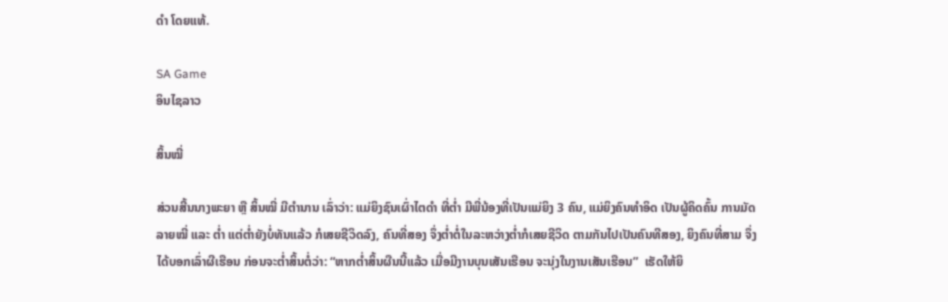ດຳ ໂດຍແທ້.

SA Game
ອິນໄຊລາວ

ສິ້ນໝີ່

ສ່ວນສີ້ນນາງພະຍາ ຫຼື ສິ້ນໝີ່ ມີຕຳນານ ເລົ່າວ່າ: ແມ່ຍິງຊົນເຜົ່າໄຕດຳ ທີ່ຕ່ຳ ມີພີ່ນ້ອງທີ່ເປັນແມ່ຍິງ 3 ຄົນ, ແມ່ຍິງຄົນທຳອິດ ເປັນຜູ້ຄິດຄົ້ນ ການມັດລາຍໝີ່ ແລະ ຕ່ຳ ແຕ່ຕ່ຳຍັງບໍ່ທັນແລ້ວ ກໍເສຍຊີວິດລົງ, ຄົນທີ່ສອງ ຈຶ່ງຕ່ຳຕໍ່ໃນລະຫວ່າງຕ່ຳກໍເສຍຊີວິດ ຕາມກັນໄປເປັນຄົນທີສອງ, ຍິງຄົນທີ່ສາມ ຈຶ່ງໄດ້ບອກເລົ່າຜີເຮືອນ ກ່ອນຈະຕ່ຳສິ້ນຕໍ່ວ່າ: “ຫາກຕ່ຳສິ້ນຜືນນີ້ແລ້ວ ເມື່ອມີງານບຸນເສັນເຮືອນ ຈະນຸ່ງໃນງານເສັນເຮືອນ”  ເຮັດໃຫ້ຍິ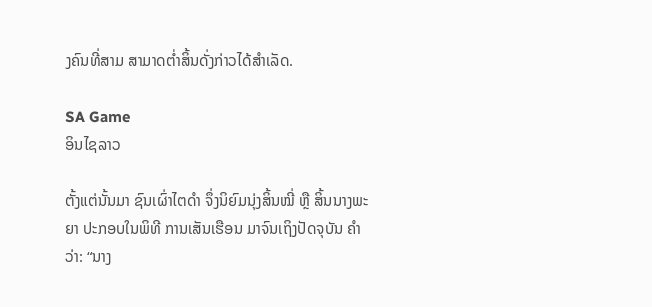ງຄົນທີ່ສາມ ສາມາດຕ່ຳສິ້ນດັ່ງກ່າວໄດ້ສຳເລັດ.

SA Game
ອິນໄຊລາວ

ຕັ້ງແຕ່ນັ້ນມາ ຊົນເຜົ່າໄຕດຳ ຈຶ່ງນິຍົມນຸ່ງສິ້ນໝີ່ ຫຼື ສິ້ນນາງພະຍາ ປະກອບໃນພິທີ ການເສັນເຮືອນ ມາຈົນເຖິງປັດຈຸບັນ ຄຳວ່າ: “ນາງ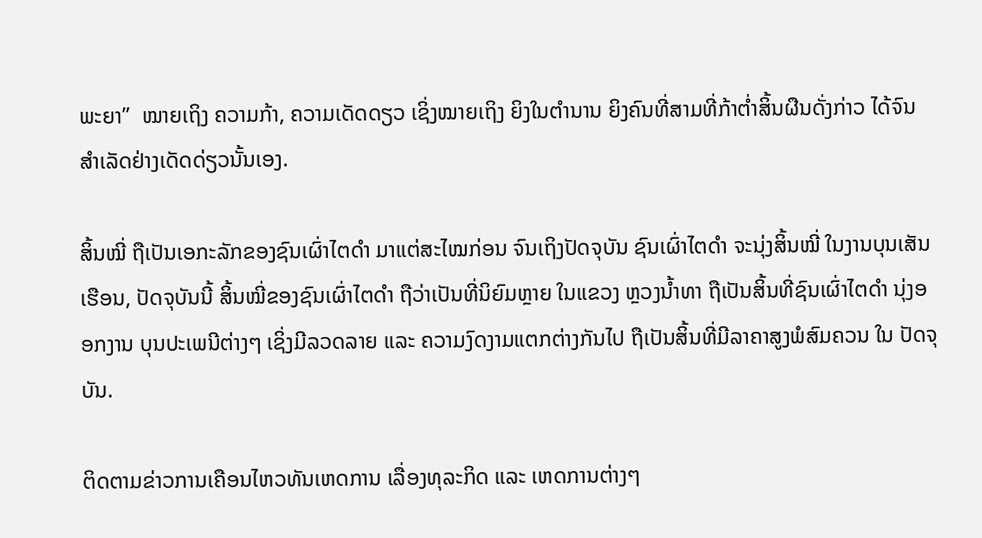ພະຍາ”  ໝາຍເຖິງ ຄວາມກ້າ, ຄວາມເດັດດຽວ ເຊິ່ງໝາຍເຖິງ ຍິງໃນຕຳນານ ຍິງຄົນທີ່ສາມທີ່ກ້າຕ່ຳສິ້ນຜືນດັ່ງກ່າວ ໄດ້ຈົນສຳເລັດຢ່າງເດັດດ່ຽວນັ້ນເອງ.

ສິ້ນໝີ່ ຖືເປັນເອກະລັກຂອງຊົນເຜົ່າໄຕດຳ ມາແຕ່ສະໄໝກ່ອນ ຈົນເຖິງປັດຈຸບັນ ຊົນເຜົ່າໄຕດຳ ຈະນຸ່ງສິ້ນໝີ່ ໃນງານບຸນເສັນເຮືອນ, ປັດຈຸບັນນີ້ ສິ້ນໝີ່ຂອງຊົນເຜົ່າໄຕດຳ ຖືວ່າເປັນທີ່ນິຍົມຫຼາຍ ໃນແຂວງ ຫຼວງນ້ຳທາ ຖືເປັນສິ້ນທີ່ຊົນເຜົ່າໄຕດຳ ນຸ່ງອອກງານ ບຸນປະເພນີຕ່າງໆ ເຊິ່ງມີລວດລາຍ ແລະ ຄວາມງົດງາມແຕກຕ່າງກັນໄປ ຖືເປັນສິ້ນທີ່ມີລາຄາສູງພໍສົມຄວນ ໃນ ປັດຈຸບັນ.

ຕິດຕາມຂ່າວການເຄືອນໄຫວທັນເຫດການ ເລື່ອງທຸລະກິດ ແລະ ເຫດການຕ່າງໆ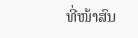ທີ່ໜ້າສົນ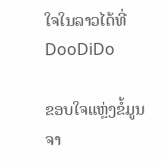ໃຈໃນລາວໄດ້ທີ່ DooDiDo

ຂອບໃຈແຫຼ່ງຂໍ້ມູນຈາ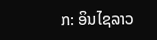ກ: ອິນໄຊລາວ